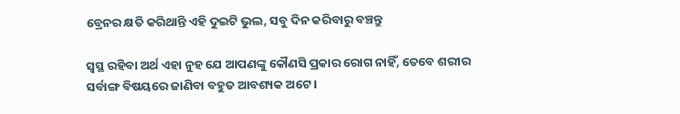ବ୍ରେନର କ୍ଷତି କରିଥାନ୍ତି ଏହି ଦୁଇଟି ଭୁଲ, ସବୁ ଦିନ କରିବାରୁ ବଞ୍ଚନ୍ତୁ

ସ୍ଵସ୍ଥ ରହିବା ଅର୍ଥ ଏହା ନୁହ ଯେ ଆପଣଙ୍କୁ କୌଣସି ପ୍ରକାର ରୋଗ ନାହିଁ, ତେବେ ଶରୀର ସର୍ବାଙ୍ଗ ବିଷୟରେ ଜାଣିବା ବହୁତ ଆବଶ୍ୟକ ଅଟେ ।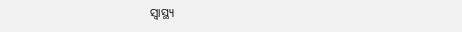ସ୍ୱାସ୍ଥ୍ୟ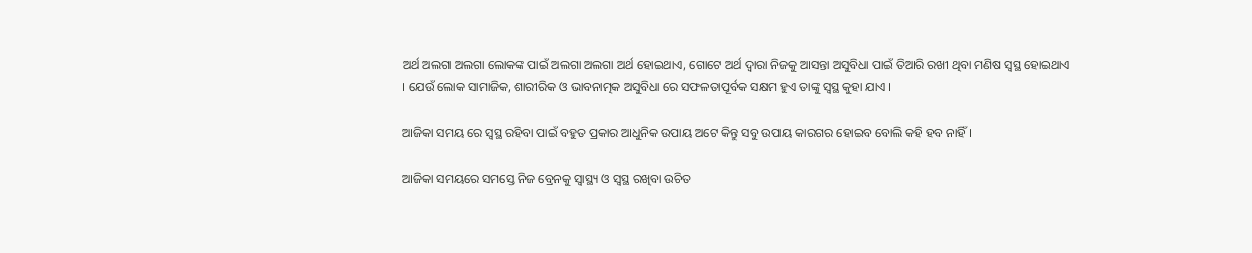ଅର୍ଥ ଅଲଗା ଅଲଗା ଲୋକଙ୍କ ପାଇଁ ଅଲଗା ଅଲଗା ଅର୍ଥ ହୋଇଥାଏ, ଗୋଟେ ଅର୍ଥ ଦ୍ଵାରା ନିଜକୁ ଆସନ୍ତା ଅସୁବିଧା ପାଇଁ ତିଆରି ରଖୀ ଥିବା ମଣିଷ ସ୍ଵସ୍ଥ ହୋଇଥାଏ । ଯେଉଁ ଲୋକ ସାମାଜିକ, ଶାରୀରିକ ଓ ଭାବନାତ୍ମକ ଅସୁବିଧା ରେ ସଫଳତାପୂର୍ବକ ସକ୍ଷମ ହୁଏ ତାଙ୍କୁ ସ୍ଵସ୍ଥ କୁହା ଯାଏ ।

ଆଜିକା ସମୟ ରେ ସ୍ଵସ୍ଥ ରହିବା ପାଇଁ ବହୁତ ପ୍ରକାର ଆଧୁନିକ ଉପାୟ ଅଟେ କିନ୍ତୁ ସବୁ ଉପାୟ କାରଗର ହୋଇବ ବୋଲି କହି ହବ ନାହିଁ ।

ଆଜିକା ସମୟରେ ସମସ୍ତେ ନିଜ ବ୍ରେନକୁ ସ୍ୱାସ୍ଥ୍ୟ ଓ ସ୍ଵସ୍ଥ ରଖିବା ଉଚିତ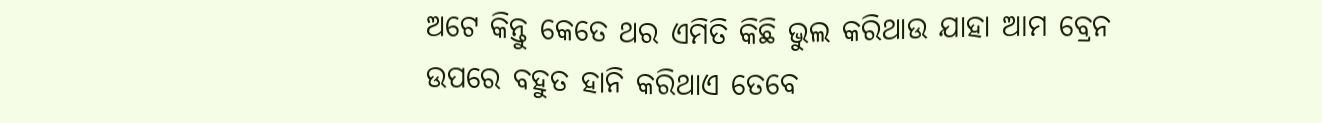ଅଟେ କିନ୍ତୁ କେତେ ଥର ଏମିତି କିଛି ଭୁଲ କରିଥାଉ ଯାହା ଆମ ବ୍ରେନ ଉପରେ ବହୁତ ହାନି କରିଥାଏ ତେବେ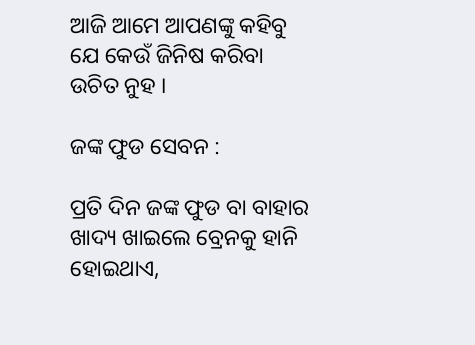ଆଜି ଆମେ ଆପଣଙ୍କୁ କହିବୁ ଯେ କେଉଁ ଜିନିଷ କରିବା ଉଚିତ ନୁହ ।

ଜଙ୍କ ଫୁଡ ସେବନ :

ପ୍ରତି ଦିନ ଜଙ୍କ ଫୁଡ ବା ବାହାର ଖାଦ୍ୟ ଖାଇଲେ ବ୍ରେନକୁ ହାନି ହୋଇଥାଏ,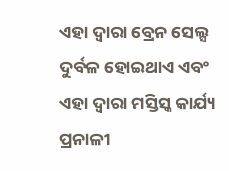ଏହା ଦ୍ଵାରା ବ୍ରେନ ସେଲ୍ସ ଦୁର୍ବଳ ହୋଇଥାଏ ଏବଂ ଏହା ଦ୍ଵାରା ମସ୍ତିସ୍କ କାର୍ଯ୍ୟ ପ୍ରନାଳୀ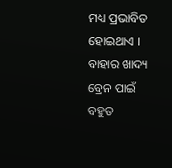ମଧ୍ୟ ପ୍ରଭାବିତ ହୋଇଥାଏ । ବାହାର ଖାଦ୍ୟ ବ୍ରେନ ପାଇଁ ବହୁତ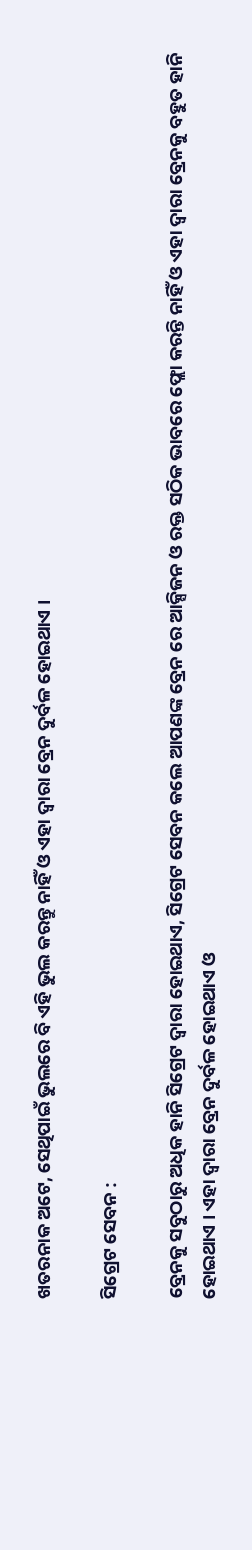ଖତରନାକ ଅଟେ, ସେଥିପାଇଁ ଭୁଲରେ ବି ଏହି ଭୁଲ କରନ୍ତୁ ନାହିଁ ଓ ଏହା ଦ୍ଵାରା ବ୍ରେନ ଦୁର୍ବଳ ହୋଇଥାଏ ।

ସିଗ୍ରେଟ ସେବନ :

ବ୍ରେନକୁ ସବୁଠାରୁ ଅଧିକ ହାନି ସିଗ୍ରେଟ ଦ୍ଵାରା ହୋଇଥାଏ, ସିଗ୍ରେଟ ସେବନ କଲେ ଆପଣଙ୍କ ବ୍ରେନ ରେ ଆକ୍ସିଜନ ଓ ରକ୍ତ ସଠିକ ଭାବରେ ଫ୍ଲୋ କରନ୍ତି ନାହିଁ ଓ ଏହା ଦ୍ଵାରା ବ୍ରେନକୁ ବହୁତ ହାନି ହୋଇଥାଏ । ଏହା ଦ୍ଵାରା ବ୍ରେନ ଦୁର୍ବଳ ହୋଇଥାଏ ଓ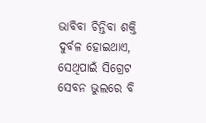ଭାବିବା ଚିନ୍ତିବା ଶକ୍ତି ଦୁର୍ବଳ ହୋଇଥାଏ, ସେଥିପାଇଁ ସିଗ୍ରେଟ ସେବନ ଭୁଲରେ ବି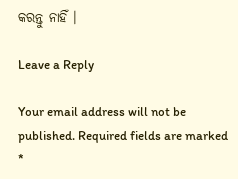କରନ୍ତୁ ନାହିଁ ।

Leave a Reply

Your email address will not be published. Required fields are marked *